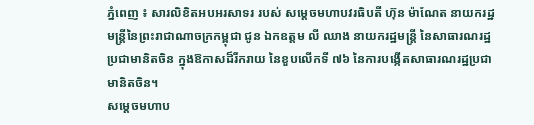ភ្នំពេញ ៖ សារលិខិតអបអរសាទរ របស់ សម្ដេចមហាបវរធិបតី ហ៊ុន ម៉ាណែត នាយករដ្ឋមន្ត្រីនៃព្រះរាជាណាចក្រកម្ពុជា ជូន ឯកឧត្តម លី ឈាង នាយករដ្ឋមន្ត្រី នៃសាធារណរដ្ឋប្រជាមានិតចិន ក្នុងឱកាសដ៏រីករាយ នៃខួបលើកទី ៧៦ នៃការបង្កើតសាធារណរដ្ឋប្រជាមានិតចិន។
សម្ដេចមហាប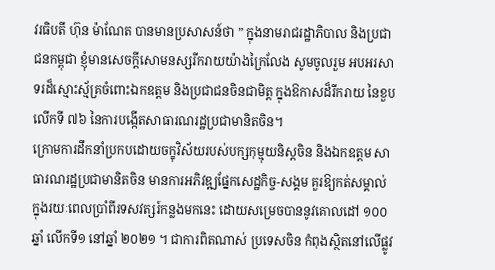វរធិបតី ហ៊ុន ម៉ាណែត បានមានប្រសាសន៍ថា ” ក្នុងនាមរាជរដ្ឋាភិបាល និងប្រជាជនកម្ពុជា ខ្ញុំមានសេចក្តីសោមនស្សរីករាយយ៉ាងក្រៃលែង សូមចូលរួម អបអរសាទរដ៏ស្មោះស្ម័គ្រចំពោះឯកឧត្តម និងប្រជាជនចិនជាមិត្ត ក្នុងឱកាសដ៏រីករាយ នៃខួបលើកទី ៧៦ នៃការបង្កើតសាធារណរដ្ឋប្រជាមានិតចិន។
ក្រោមការដឹកនាំប្រកបដោយចក្ខុវិស័យរបស់បក្សកុម្មុយនិស្តចិន និងឯកឧត្តម សាធារណរដ្ឋប្រជាមានិតចិន មានការអភិវឌ្ឍផ្នែកសេដ្ឋកិច្ច-សង្គម គួរឱ្យកត់សម្គាល់ ក្នុងរយៈពេលប្រាំពីរទសវត្សរ៍កន្លងមកនេះ ដោយសម្រេចបាននូវគោលដៅ ១០០ឆ្នាំ លើកទី១ នៅឆ្នាំ ២០២១ ។ ជាការពិតណាស់ ប្រទេសចិន កំពុងស្ថិតនៅលើផ្លូវ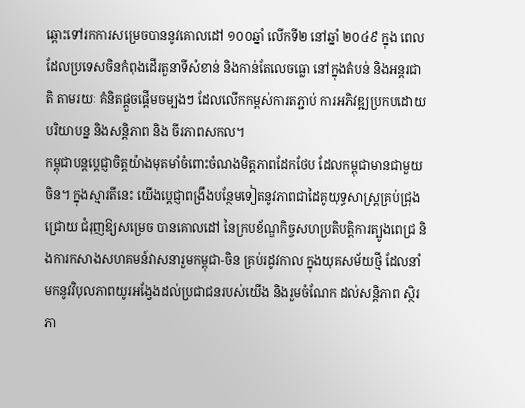ឆ្ពោះទៅរកការសម្រេចបាននូវគោលដៅ ១០០ឆ្នាំ លើកទី២ នៅឆ្នាំ ២០៤៩ ក្នុង ពេលដែលប្រទេសចិនកំពុងដើរតួនាទីសំខាន់ និងកាន់តែលេចធ្លោ នៅក្នុងតំបន់ និងអន្តរជាតិ តាមរយៈ គំនិតផ្តួចផ្តើមចម្បងៗ ដែលលើកកម្ពស់ការតភ្ជាប់ ការអភិវឌ្ឍប្រកបដោយបរិយាបន្ន និងសន្តិភាព និង ចីរភាពសកល។
កម្ពុជាបន្តប្តេជ្ញាចិត្តយ៉ាងមុតមាំចំពោះចំណងមិត្តភាពដែកថែប ដែលកម្ពុជាមានជាមួយចិន។ ក្នុងស្មារតីនេះ យើងប្តេជ្ញាពង្រឹងបន្ថែមទៀតនូវភាពជាដៃគូយុទ្ធសាស្ត្រគ្រប់ជ្រុងជ្រោយ ជំរុញឱ្យសម្រេច បានគោលដៅ នៃក្របខ័ណ្ឌកិច្ចសហប្រតិបត្តិការត្បូងពេជ្រ និងការកសាងសហគមន៍វាសនារួមកម្ពុជា-ចិន គ្រប់រដូវកាល ក្នុងយុគសម័យថ្មី ដែលនាំមកនូវវិបុលភាពយូរអង្វែងដល់ប្រជាជនរបស់យើង និងរួមចំណែក ដល់សន្តិភាព ស្ថិរភា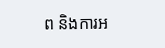ព និងការអ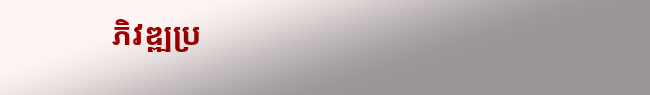ភិវឌ្ឍប្រ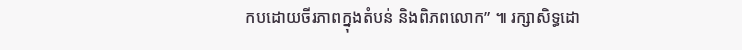កបដោយចីរភាពក្នុងតំបន់ និងពិភពលោក” ៕ រក្សាសិទ្ធដោ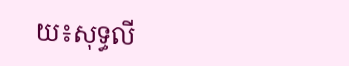យ៖សុទ្ធលី